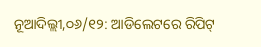ନୂଆଦିଲ୍ଲୀ,୦୬/୧୨: ଆଡିଲେଟରେ ରିପିଟ୍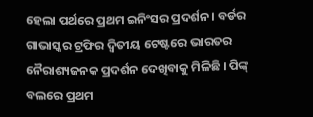ହେଲା ପର୍ଥରେ ପ୍ରଥମ ଇନିଂସର ପ୍ରଦର୍ଶନ । ବର୍ଡର ଗାଭାସ୍କର ଟ୍ରଫିର ଦ୍ବିତୀୟ ଟେଷ୍ଟରେ ଭାରତର ନୈରାଶ୍ୟଜନକ ପ୍ରଦର୍ଶନ ଦେଖିବାକୁ ମିଳିଛି । ପିଙ୍କ୍ ବଲରେ ପ୍ରଥମ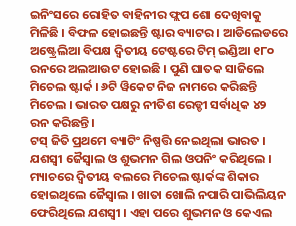ଇନିଂସରେ ରୋହିତ ବାହିନୀର ଫ୍ଲପ ଶୋ ଦେଖିବାକୁ ମିଳିଛି । ବିଫଳ ହୋଇଛନ୍ତି ଷ୍ଟାର ବ୍ୟାଟର । ଆଡିଲେଡରେ ଅଷ୍ଟ୍ରେଲିଆ ବିପକ୍ଷ ଦ୍ବିତୀୟ ଟେଷ୍ଟରେ ଟିମ୍ ଇଣ୍ଡିଆ ୧୮୦ ରନରେ ଅଲଆଉଟ ହୋଇଛି । ପୁଣି ଘାତକ ସାଜିଲେ ମିଚେଲ ଷ୍ଟାର୍କ । ୬ଟି ୱିକେଟ ନିଜ ନାମରେ କରିଛନ୍ତି ମିଚେଲ । ଭାରତ ପକ୍ଷରୁ ନୀତିଶ ରେଡ୍ଡୀ ସର୍ବାଧିକ ୪୨ ରନ କରିଛନ୍ତି ।
ଟସ୍ ଜିତି ପ୍ରଥମେ ବ୍ୟାଟିଂ ନିଷ୍ପତ୍ତି ନେଇଥିଲା ଭାରତ । ଯଶସ୍ବୀ ଜୈସ୍ବାଲ ଓ ଶୁଭମନ ଗିଲ ଓପନିଂ କରିଥିଲେ । ମ୍ୟାଚରେ ଦ୍ବିତୀୟ ବଲରେ ମିଚେଲ ଷ୍ଟାର୍କଙ୍କ ଶିକାର ହୋଇଥିଲେ ଜୈସ୍ବାଲ । ଖାତା ଖୋଲି ନପାରି ପାଭିଲିୟନ ଫେରିଥିଲେ ଯଶସ୍ବୀ । ଏହା ପରେ ଶୁଭମନ ଓ କେଏଲ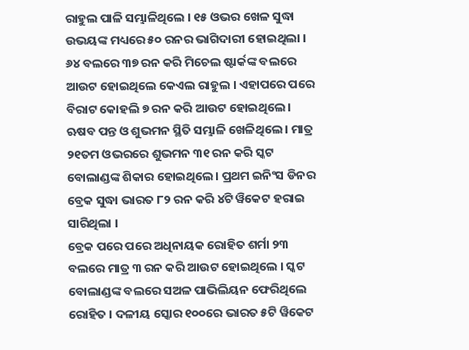ରାହୁଲ ପାଳି ସମ୍ଭାଳିଥିଲେ । ୧୫ ଓଭର ଖେଳ ସୁଦ୍ଧା ଉଭୟଙ୍କ ମଧ୍ୟରେ ୫୦ ରନର ଭାଗିଦାରୀ ହୋଇଥିଲା । ୬୪ ବଲରେ ୩୭ ରନ କରି ମିଚେଲ ଷ୍ଟାର୍କଙ୍କ ବଲରେ ଆଉଟ ହୋଇଥିଲେ କେଏଲ ରାହୁଲ । ଏହାପରେ ପରେ ବିରାଟ କୋହଲି ୭ ରନ କରି ଆଉଟ ହୋଇଥିଲେ । ଋଷବ ପନ୍ତ ଓ ଶୁଭମନ ସ୍ଥିତି ସମ୍ଭାଳି ଖେଳିଥିଲେ । ମାତ୍ର ୨୧ତମ ଓଭରରେ ଶୁଭମନ ୩୧ ରନ କରି ସ୍କଟ ବୋଲାଣ୍ଡଙ୍କ ଶିକାର ହୋଇଥିଲେ । ପ୍ରଥମ ଇନିଂସ ଡିନର ବ୍ରେକ ସୁଦ୍ଧା ଭାରତ ୮୨ ରନ କରି ୪ଟି ୱିକେଟ ହରାଇ ସାରିଥିଲା ।
ବ୍ରେକ ପରେ ପରେ ଅଧିନାୟକ ରୋହିତ ଶର୍ମା ୨୩ ବଲରେ ମାତ୍ର ୩ ରନ କରି ଆଉଟ ହୋଇଥିଲେ । ସ୍କଟ ବୋଲାଣ୍ଡଙ୍କ ବଲରେ ସଅଳ ପାଭିଲିୟନ ଫେରିଥିଲେ ରୋହିତ । ଦଳୀୟ ସ୍କୋର ୧୦୦ରେ ଭାରତ ୫ଟି ୱିକେଟ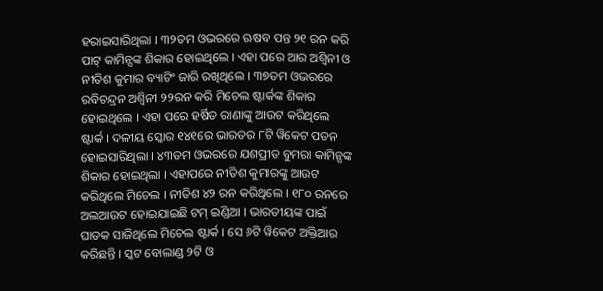ହରାଇସାରିଥିଲା । ୩୨ତମ ଓଭରରେ ଋଷବ ପନ୍ତ ୨୧ ରନ କରି ପାଟ୍ କାମିନ୍ସଙ୍କ ଶିକାର ହୋଇଥିଲେ । ଏହା ପରେ ଆର ଅଶ୍ବିନୀ ଓ ନୀତିଶ କୁମାର ବ୍ୟାଟିଂ ଜାରି ରଖିଥିଲେ । ୩୭ତମ ଓଭରରେ ରବିଚନ୍ଦ୍ରନ ଅଶ୍ବିନୀ ୨୨ରନ କରି ମିଚେଲ ଷ୍ଟାର୍କଙ୍କ ଶିକାର ହୋଇଥିଲେ । ଏହା ପରେ ହର୍ଷିତ ରାଣାଙ୍କୁ ଆଉଟ କରିଥିଲେ ଷ୍ଟାର୍କ । ଦଳୀୟ ସ୍କୋର ୧୪୧ରେ ଭାରତର ୮ଟି ୱିକେଟ ପତନ ହୋଇସାରିଥିଲା । ୪୩ତମ ଓଭରରେ ଯଶପ୍ରୀତ ବୁମରା କାମିନ୍ସଙ୍କ ଶିକାର ହୋଇଥିଲା । ଏହାପରେ ନୀତିଶ କୁମାରଙ୍କୁ ଆଉଟ କରିଥିଲେ ମିଚେଲ । ନୀତିଶ ୪୨ ରନ କରିଥିଲେ । ୧୮୦ ରନରେ ଅଲଆଉଟ ହୋଇଯାଇଛି ଟମ୍ ଇଣ୍ଡିଆ । ଭାରତୀୟଙ୍କ ପାଇଁ ଘାତକ ସାଜିଥିଲେ ମିଚେଲ ଷ୍ଟାର୍କ । ସେ ୬ଟି ୱିକେଟ ଅକ୍ତିଆର କରିଛନ୍ତି । ସ୍କଟ ବୋଲାଣ୍ଡ ୨ଟି ଓ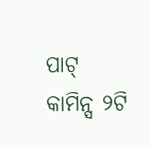ପାଟ୍ କାମିନ୍ସ ୨ଟି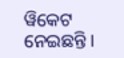ୱିକେଟ ନେଇଛନ୍ତି ।